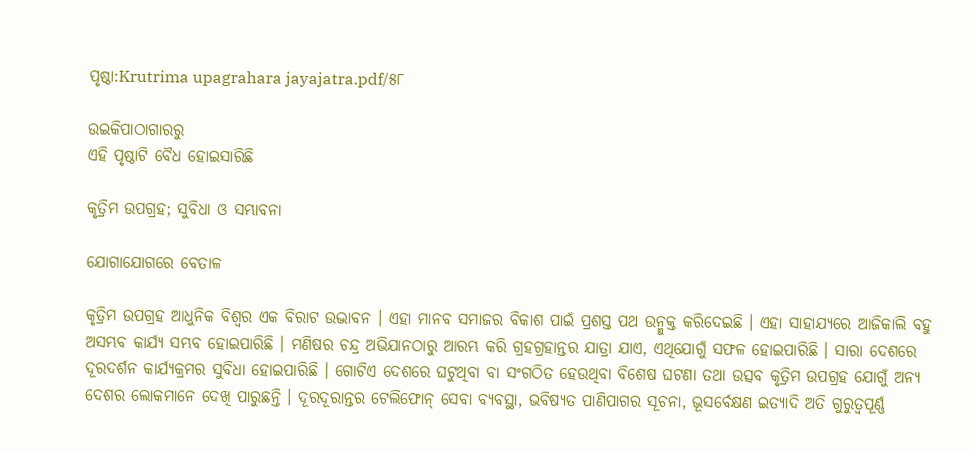ପୃଷ୍ଠା:Krutrima upagrahara jayajatra.pdf/୫୮

ଉଇକିପାଠାଗାର‌ରୁ
ଏହି ପୃଷ୍ଠାଟି ବୈଧ ହୋଇସାରିଛି

କୃତ୍ରିମ ଉପଗ୍ରହ; ସୁବିଧା ଓ ସମ୍ଭାବନା

ଯୋଗାଯୋଗରେ ବେତାଳ

କୃତ୍ରିମ ଉପଗ୍ରହ ଆଧୁନିକ ବିଶ୍ୱର ଏକ ବିରାଟ ଉଦ୍ଭାବନ । ଏହା ମାନବ ସମାଜର ବିକାଶ ପାଇଁ ପ୍ରଶସ୍ତ ପଥ ଉନ୍ମୁକ୍ତ କରିଦେଇଛି । ଏହା ସାହାଯ୍ୟରେ ଆଜିକାଲି ବହୁ ଅସମ୍ଭବ କାର୍ଯ୍ୟ ସମ୍ଭବ ହୋଇପାରିଛି । ମଣିଷର ଚନ୍ଦ୍ର ଅଭିଯାନଠାରୁ ଆରମ୍ଭ କରି ଗ୍ରହଗ୍ରହାନ୍ତର ଯାତ୍ରା ଯାଏ, ଏଥିଯୋଗୁଁ ସଫଳ ହୋଇପାରିଛି । ସାରା ଦେଶରେ ଦୂରଦର୍ଶନ କାର୍ଯ୍ୟକ୍ରମର ସୁବିଧା ହୋଇପାରିଛି । ଗୋଟିଏ ଦେଶରେ ଘଟୁଥିବା ବା ସଂଗଠିତ ହେଉଥିବା ବିଶେଷ ଘଟଣା ତଥା ଉତ୍ସବ କୃତ୍ରିମ ଉପଗ୍ରହ ଯୋଗୁଁ ଅନ୍ୟ ଦେଶର ଲୋକମାନେ ଦେଖି ପାରୁଛନ୍ତି । ଦୂରଦୂରାନ୍ତର ଟେଲିଫୋନ୍‌ ସେବା ବ୍ୟବସ୍ଥା, ଭବିଷ୍ୟତ ପାଣିପାଗର ସୂଚନା, ଭୂସର୍ବେକ୍ଷଣ ଇତ୍ୟାଦି ଅତି ଗୁରୁତ୍ୱପୂର୍ଣ୍ଣ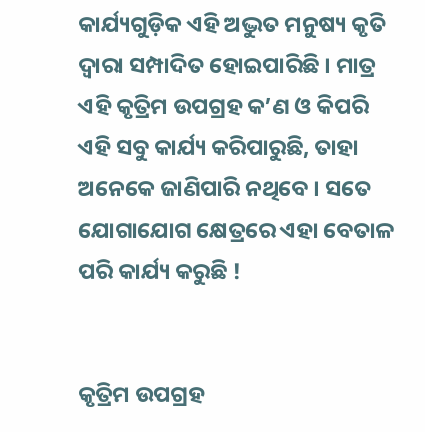କାର୍ଯ୍ୟଗୁଡ଼ିକ ଏହି ଅଦ୍ଭୁତ ମନୁଷ୍ୟ କୃତି ଦ୍ୱାରା ସମ୍ପାଦିତ ହୋଇପାରିଛି । ମାତ୍ର ଏହି କୃତ୍ରିମ ଉପଗ୍ରହ କ’ଣ ଓ କିପରି ଏହି ସବୁ କାର୍ଯ୍ୟ କରିପାରୁଛି, ତାହା ଅନେକେ ଜାଣିପାରି ନଥିବେ । ସତେ ଯୋଗାଯୋଗ କ୍ଷେତ୍ରରେ ଏହା ବେତାଳ ପରି କାର୍ଯ୍ୟ କରୁଛି !


କୃତ୍ରିମ ଉପଗ୍ରହ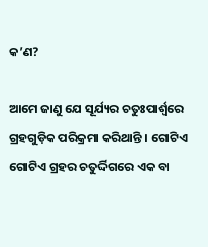କ’ଣ?

ଆମେ ଜାଣୁ ଯେ ସୂର୍ଯ୍ୟର ଚତୁଃପାର୍ଶ୍ୱରେ ଗ୍ରହଗୁଡ଼ିକ ପରିକ୍ରମା କରିଥାନ୍ତି । ଗୋଟିଏ ଗୋଟିଏ ଗ୍ରହର ଚତୁର୍ଦ୍ଦିଗରେ ଏକ ବା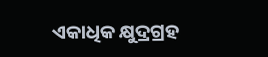ଏକାଧିକ କ୍ଷୁଦ୍ରଗ୍ରହ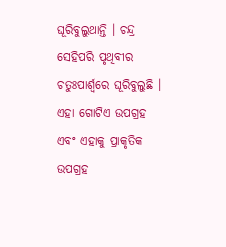ଘୂରିବୁଲୁଥାନ୍ତି । ଚନ୍ଦ୍ର ସେହିପରି ପୃଥିବୀର ଚତୁଃପାର୍ଶ୍ୱରେ ଘୂରିବୁଲୁଛି । ଏହା ଗୋଟିଏ ଉପଗ୍ରହ ଏବଂ ଏହାକୁ ପ୍ରାକୃତିକ ଉପଗ୍ରହ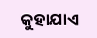କୁହାଯାଏ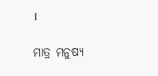।

ମାତ୍ର ମନୁଷ୍ୟ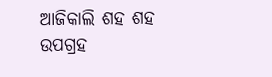ଆଜିକାଲି ଶହ ଶହ ଉପଗ୍ରହ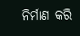ନିର୍ମାଣ କରି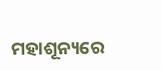ମହାଶୂନ୍ୟରେ